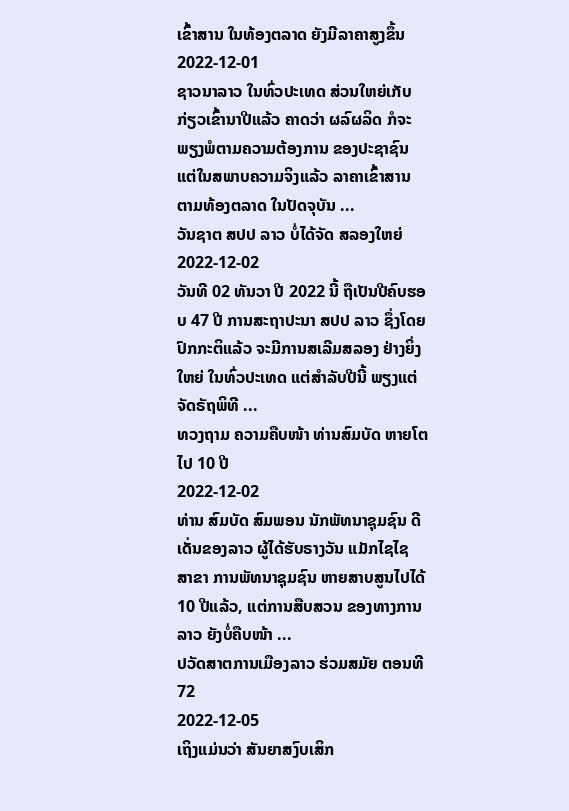ເຂົ້າສານ ໃນທ້ອງຕລາດ ຍັງມີລາຄາສູງຂຶ້ນ
2022-12-01
ຊາວນາລາວ ໃນທົ່ວປະເທດ ສ່ວນໃຫຍ່ເກັບກ່ຽວເຂົ້ານາປີແລ້ວ ຄາດວ່າ ຜລົຜລິດ ກໍຈະພຽງພໍຕາມຄວາມຕ້ອງການ ຂອງປະຊາຊົນ ແຕ່ໃນສພາບຄວາມຈິງແລ້ວ ລາຄາເຂົ້າສານ ຕາມທ້ອງຕລາດ ໃນປັດຈຸບັນ ...
ວັນຊາຕ ສປປ ລາວ ບໍ່ໄດ້ຈັດ ສລອງໃຫຍ່
2022-12-02
ວັນທີ 02 ທັນວາ ປີ 2022 ນີ້ ຖືເປັນປີຄົບຮອບ 47 ປີ ການສະຖາປະນາ ສປປ ລາວ ຊຶ່ງໂດຍປົກກະຕິແລ້ວ ຈະມີການສເລີມສລອງ ຢ່າງຍິ່ງໃຫຍ່ ໃນທົ່ວປະເທດ ແຕ່ສຳລັບປີນີ້ ພຽງແຕ່ຈັດຣັຖພິທີ ...
ທວງຖາມ ຄວາມຄືບໜ້າ ທ່ານສົມບັດ ຫາຍໂຕໄປ 10 ປີ
2022-12-02
ທ່ານ ສົມບັດ ສົມພອນ ນັກພັທນາຊຸມຊົນ ດີເດັ່ນຂອງລາວ ຜູ້ໄດ້ຮັບຣາງວັນ ແມັກໄຊໄຊ ສາຂາ ການພັທນາຊຸມຊົນ ຫາຍສາບສູນໄປໄດ້ 10 ປີແລ້ວ, ແຕ່ການສືບສວນ ຂອງທາງການລາວ ຍັງບໍ່ຄືບໜ້າ ...
ປວັດສາຕການເມືອງລາວ ຮ່ວມສມັຍ ຕອນທີ 72
2022-12-05
ເຖິງແມ່ນວ່າ ສັນຍາສງົບເສິກ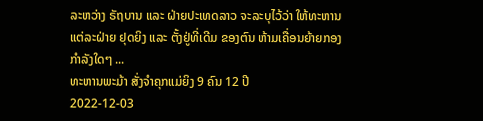ລະຫວ່າງ ຣັຖບານ ແລະ ຝ່າຍປະເທດລາວ ຈະລະບຸໄວ້ວ່າ ໃຫ້ທະຫານແຕ່ລະຝ່າຍ ຢຸດຍິງ ແລະ ຕັ້ງຢູ່ທີ່ເດີມ ຂອງຕົນ ຫ້າມເຄື່ອນຍ້າຍກອງກໍາລັງໃດໆ ...
ທະຫານພະມ້າ ສັ່ງຈຳຄຸກແມ່ຍິງ 9 ຄົນ 12 ປີ
2022-12-03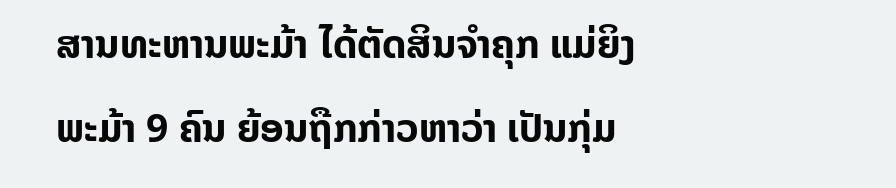ສານທະຫານພະມ້າ ໄດ້ຕັດສິນຈຳຄຸກ ແມ່ຍິງພະມ້າ 9 ຄົນ ຍ້ອນຖືກກ່າວຫາວ່າ ເປັນກຸ່ມ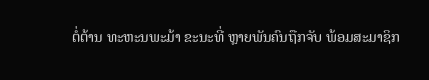ຕໍ່ຕ້ານ ທະຫະນພະມ້າ ຂະນະທີ່ ຫຼາຍພັນຄົນຖືກຈັບ ພ້ອມສະມາຊິກ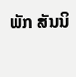ພັກ ສັນນິ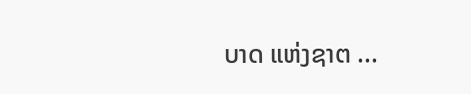ບາດ ແຫ່ງຊາຕ ...